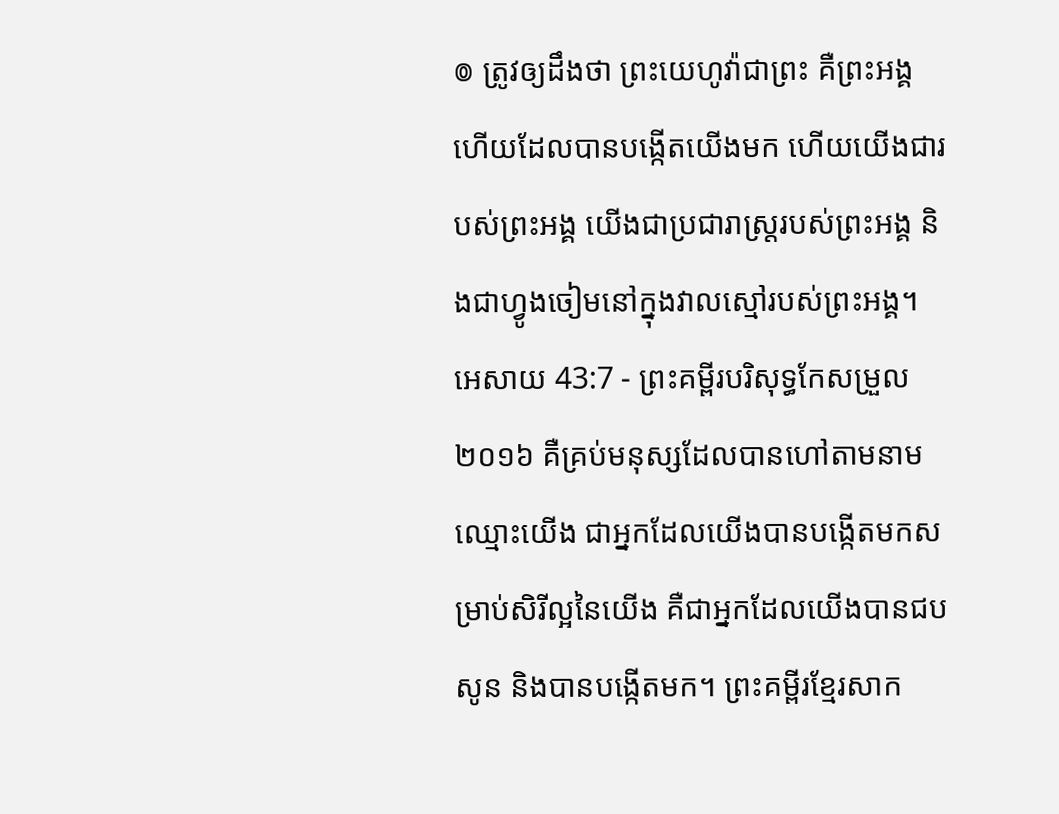៙ ត្រូវឲ្យដឹងថា ព្រះយេហូវ៉ាជាព្រះ គឺព្រះអង្គហើយដែលបានបង្កើតយើងមក ហើយយើងជារបស់ព្រះអង្គ យើងជាប្រជារាស្ត្ររបស់ព្រះអង្គ និងជាហ្វូងចៀមនៅក្នុងវាលស្មៅរបស់ព្រះអង្គ។
អេសាយ 43:7 - ព្រះគម្ពីរបរិសុទ្ធកែសម្រួល ២០១៦ គឺគ្រប់មនុស្សដែលបានហៅតាមនាមឈ្មោះយើង ជាអ្នកដែលយើងបានបង្កើតមកសម្រាប់សិរីល្អនៃយើង គឺជាអ្នកដែលយើងបានជបសូន និងបានបង្កើតមក។ ព្រះគម្ពីរខ្មែរសាក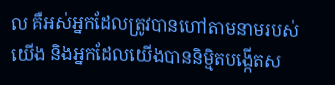ល គឺអស់អ្នកដែលត្រូវបានហៅតាមនាមរបស់យើង និងអ្នកដែលយើងបាននិម្មិតបង្កើតស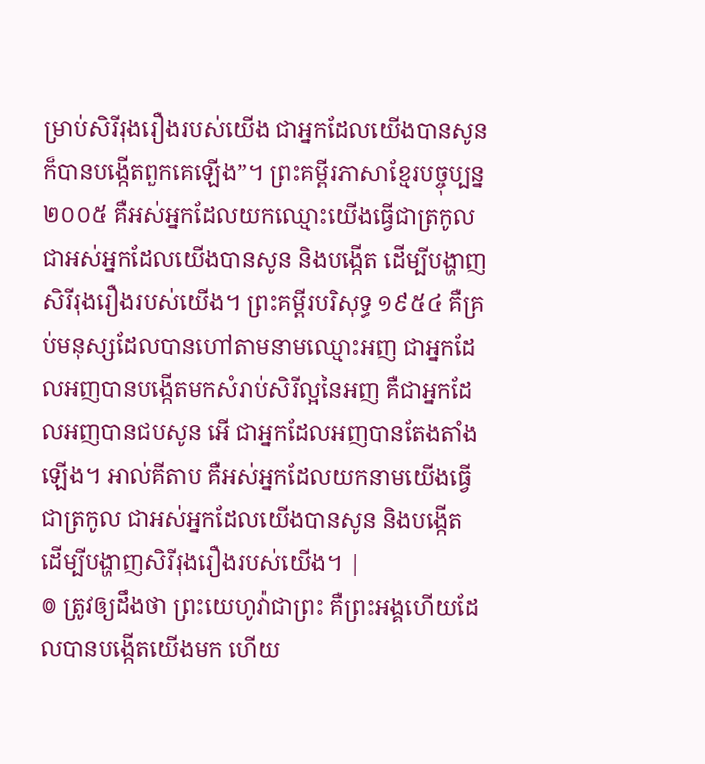ម្រាប់សិរីរុងរឿងរបស់យើង ជាអ្នកដែលយើងបានសូន ក៏បានបង្កើតពួកគេឡើង”។ ព្រះគម្ពីរភាសាខ្មែរបច្ចុប្បន្ន ២០០៥ គឺអស់អ្នកដែលយកឈ្មោះយើងធ្វើជាត្រកូល ជាអស់អ្នកដែលយើងបានសូន និងបង្កើត ដើម្បីបង្ហាញសិរីរុងរឿងរបស់យើង។ ព្រះគម្ពីរបរិសុទ្ធ ១៩៥៤ គឺគ្រប់មនុស្សដែលបានហៅតាមនាមឈ្មោះអញ ជាអ្នកដែលអញបានបង្កើតមកសំរាប់សិរីល្អនៃអញ គឺជាអ្នកដែលអញបានជបសូន អើ ជាអ្នកដែលអញបានតែងតាំងឡើង។ អាល់គីតាប គឺអស់អ្នកដែលយកនាមយើងធ្វើជាត្រកូល ជាអស់អ្នកដែលយើងបានសូន និងបង្កើត ដើម្បីបង្ហាញសិរីរុងរឿងរបស់យើង។ |
៙ ត្រូវឲ្យដឹងថា ព្រះយេហូវ៉ាជាព្រះ គឺព្រះអង្គហើយដែលបានបង្កើតយើងមក ហើយ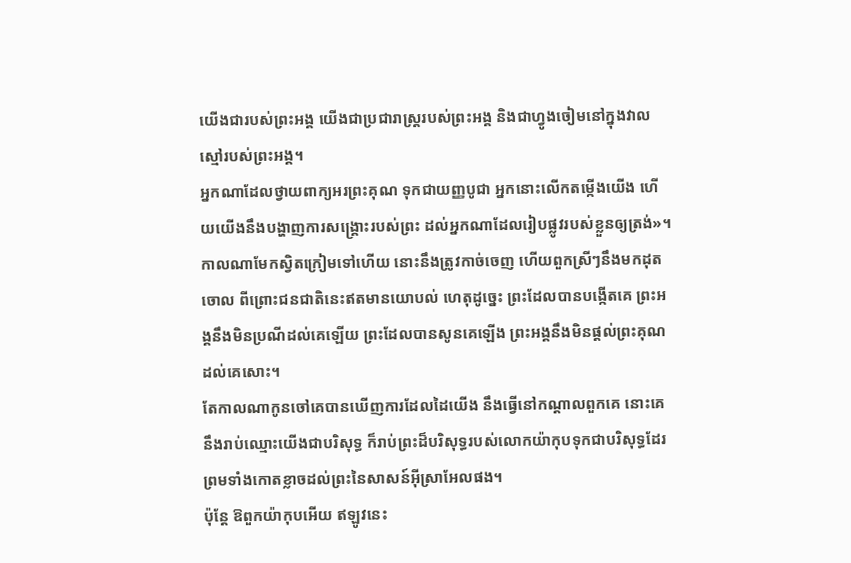យើងជារបស់ព្រះអង្គ យើងជាប្រជារាស្ត្ររបស់ព្រះអង្គ និងជាហ្វូងចៀមនៅក្នុងវាលស្មៅរបស់ព្រះអង្គ។
អ្នកណាដែលថ្វាយពាក្យអរព្រះគុណ ទុកជាយញ្ញបូជា អ្នកនោះលើកតម្កើងយើង ហើយយើងនឹងបង្ហាញការសង្គ្រោះរបស់ព្រះ ដល់អ្នកណាដែលរៀបផ្លូវរបស់ខ្លួនឲ្យត្រង់»។
កាលណាមែកស្វិតក្រៀមទៅហើយ នោះនឹងត្រូវកាច់ចេញ ហើយពួកស្រីៗនឹងមកដុតចោល ពីព្រោះជនជាតិនេះឥតមានយោបល់ ហេតុដូច្នេះ ព្រះដែលបានបង្កើតគេ ព្រះអង្គនឹងមិនប្រណីដល់គេឡើយ ព្រះដែលបានសូនគេឡើង ព្រះអង្គនឹងមិនផ្តល់ព្រះគុណដល់គេសោះ។
តែកាលណាកូនចៅគេបានឃើញការដែលដៃយើង នឹងធ្វើនៅកណ្ដាលពួកគេ នោះគេនឹងរាប់ឈ្មោះយើងជាបរិសុទ្ធ ក៏រាប់ព្រះដ៏បរិសុទ្ធរបស់លោកយ៉ាកុបទុកជាបរិសុទ្ធដែរ ព្រមទាំងកោតខ្លាចដល់ព្រះនៃសាសន៍អ៊ីស្រាអែលផង។
ប៉ុន្តែ ឱពួកយ៉ាកុបអើយ ឥឡូវនេះ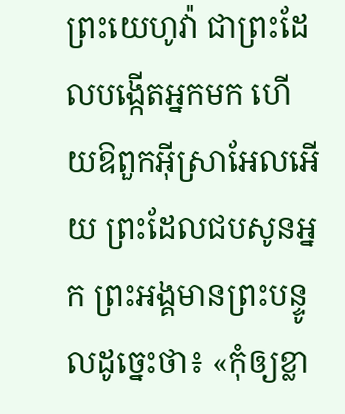ព្រះយេហូវ៉ា ជាព្រះដែលបង្កើតអ្នកមក ហើយឱពួកអ៊ីស្រាអែលអើយ ព្រះដែលជបសូនអ្នក ព្រះអង្គមានព្រះបន្ទូលដូច្នេះថា៖ «កុំឲ្យខ្លា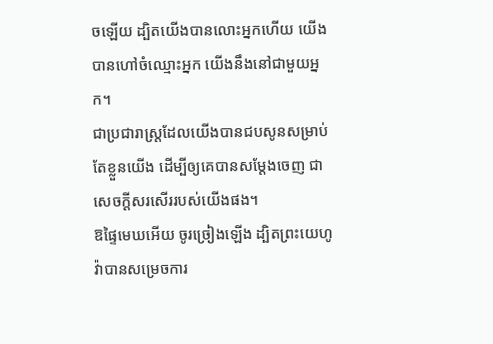ចឡើយ ដ្បិតយើងបានលោះអ្នកហើយ យើងបានហៅចំឈ្មោះអ្នក យើងនឹងនៅជាមួយអ្នក។
ជាប្រជារាស្ត្រដែលយើងបានជបសូនសម្រាប់តែខ្លួនយើង ដើម្បីឲ្យគេបានសម្ដែងចេញ ជាសេចក្ដីសរសើររបស់យើងផង។
ឱផ្ទៃមេឃអើយ ចូរច្រៀងឡើង ដ្បិតព្រះយេហូវ៉ាបានសម្រេចការ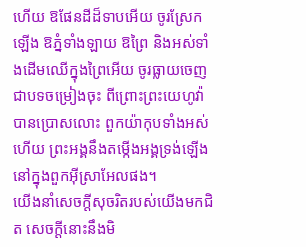ហើយ ឱផែនដីដ៏ទាបអើយ ចូរស្រែកឡើង ឱភ្នំទាំងឡាយ ឱព្រៃ និងអស់ទាំងដើមឈើក្នុងព្រៃអើយ ចូរធ្លាយចេញជាបទចម្រៀងចុះ ពីព្រោះព្រះយេហូវ៉ាបានប្រោសលោះ ពួកយ៉ាកុបទាំងអស់ហើយ ព្រះអង្គនឹងតម្កើងអង្គទ្រង់ឡើងនៅក្នុងពួកអ៊ីស្រាអែលផង។
យើងនាំសេចក្ដីសុចរិតរបស់យើងមកជិត សេចក្ដីនោះនឹងមិ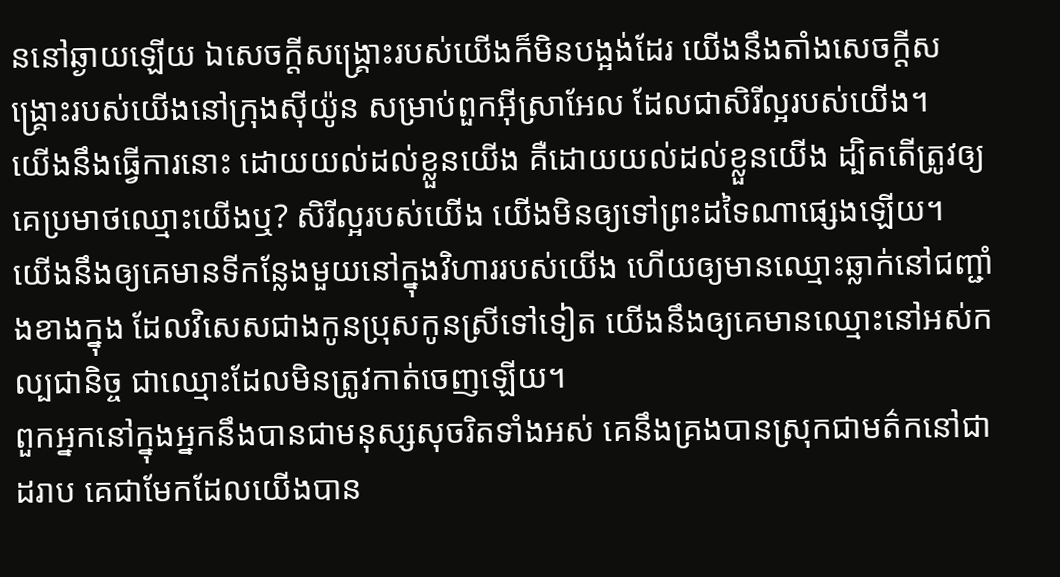ននៅឆ្ងាយឡើយ ឯសេចក្ដីសង្គ្រោះរបស់យើងក៏មិនបង្អង់ដែរ យើងនឹងតាំងសេចក្ដីសង្គ្រោះរបស់យើងនៅក្រុងស៊ីយ៉ូន សម្រាប់ពួកអ៊ីស្រាអែល ដែលជាសិរីល្អរបស់យើង។
យើងនឹងធ្វើការនោះ ដោយយល់ដល់ខ្លួនយើង គឺដោយយល់ដល់ខ្លួនយើង ដ្បិតតើត្រូវឲ្យគេប្រមាថឈ្មោះយើងឬ? សិរីល្អរបស់យើង យើងមិនឲ្យទៅព្រះដទៃណាផ្សេងឡើយ។
យើងនឹងឲ្យគេមានទីកន្លែងមួយនៅក្នុងវិហាររបស់យើង ហើយឲ្យមានឈ្មោះឆ្លាក់នៅជញ្ជាំងខាងក្នុង ដែលវិសេសជាងកូនប្រុសកូនស្រីទៅទៀត យើងនឹងឲ្យគេមានឈ្មោះនៅអស់កល្បជានិច្ច ជាឈ្មោះដែលមិនត្រូវកាត់ចេញឡើយ។
ពួកអ្នកនៅក្នុងអ្នកនឹងបានជាមនុស្សសុចរិតទាំងអស់ គេនឹងគ្រងបានស្រុកជាមត៌កនៅជាដរាប គេជាមែកដែលយើងបាន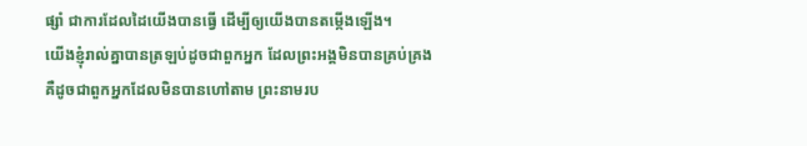ផ្សាំ ជាការដែលដៃយើងបានធ្វើ ដើម្បីឲ្យយើងបានតម្កើងឡើង។
យើងខ្ញុំរាល់គ្នាបានត្រឡប់ដូចជាពួកអ្នក ដែលព្រះអង្គមិនបានគ្រប់គ្រង គឺដូចជាពួកអ្នកដែលមិនបានហៅតាម ព្រះនាមរប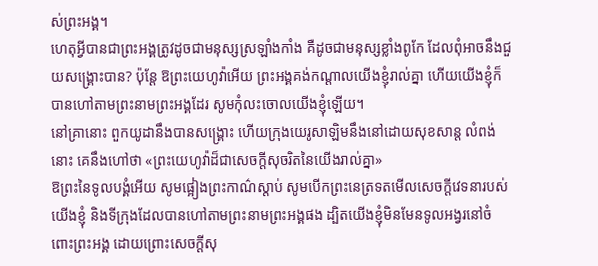ស់ព្រះអង្គ។
ហេតុអ្វីបានជាព្រះអង្គត្រូវដូចជាមនុស្សស្រឡាំងកាំង គឺដូចជាមនុស្សខ្លាំងពូកែ ដែលពុំអាចនឹងជួយសង្គ្រោះបាន? ប៉ុន្តែ ឱព្រះយេហូវ៉ាអើយ ព្រះអង្គគង់កណ្ដាលយើងខ្ញុំរាល់គ្នា ហើយយើងខ្ញុំក៏បានហៅតាមព្រះនាមព្រះអង្គដែរ សូមកុំលះចោលយើងខ្ញុំឡើយ។
នៅគ្រានោះ ពួកយូដានឹងបានសង្គ្រោះ ហើយក្រុងយេរូសាឡិមនឹងនៅដោយសុខសាន្ត លំពង់នោះ គេនឹងហៅថា «ព្រះយេហូវ៉ាដ៏ជាសេចក្ដីសុចរិតនៃយើងរាល់គ្នា»
ឱព្រះនៃទូលបង្គំអើយ សូមផ្អៀងព្រះកាណ៌ស្តាប់ សូមបើកព្រះនេត្រទតមើលសេចក្ដីវេទនារបស់យើងខ្ញុំ និងទីក្រុងដែលបានហៅតាមព្រះនាមព្រះអង្គផង ដ្បិតយើងខ្ញុំមិនមែនទូលអង្វរនៅចំពោះព្រះអង្គ ដោយព្រោះសេចក្ដីសុ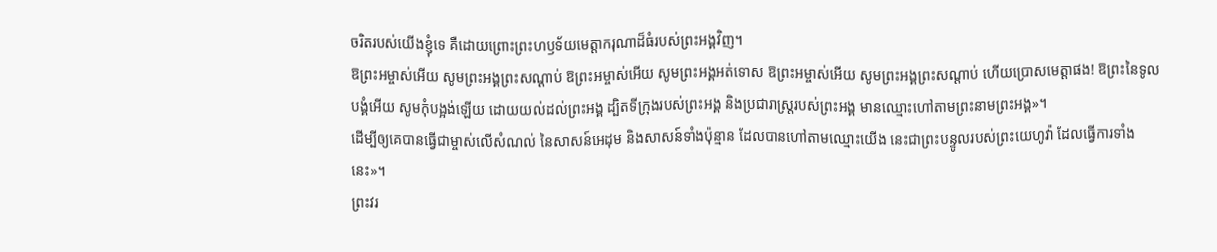ចរិតរបស់យើងខ្ញុំទេ គឺដោយព្រោះព្រះហឫទ័យមេត្តាករុណាដ៏ធំរបស់ព្រះអង្គវិញ។
ឱព្រះអម្ចាស់អើយ សូមព្រះអង្គព្រះសណ្តាប់ ឱព្រះអម្ចាស់អើយ សូមព្រះអង្គអត់ទោស ឱព្រះអម្ចាស់អើយ សូមព្រះអង្គព្រះសណ្តាប់ ហើយប្រោសមេត្តាផង! ឱព្រះនៃទូលបង្គំអើយ សូមកុំបង្អង់ឡើយ ដោយយល់ដល់ព្រះអង្គ ដ្បិតទីក្រុងរបស់ព្រះអង្គ និងប្រជារាស្ត្ររបស់ព្រះអង្គ មានឈ្មោះហៅតាមព្រះនាមព្រះអង្គ»។
ដើម្បីឲ្យគេបានធ្វើជាម្ចាស់លើសំណល់ នៃសាសន៍អេដុម និងសាសន៍ទាំងប៉ុន្មាន ដែលបានហៅតាមឈ្មោះយើង នេះជាព្រះបន្ទូលរបស់ព្រះយេហូវ៉ា ដែលធ្វើការទាំងនេះ»។
ព្រះវរ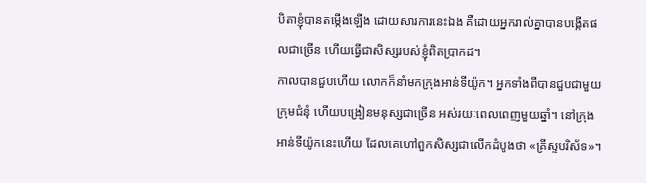បិតាខ្ញុំបានតម្កើងឡើង ដោយសារការនេះឯង គឺដោយអ្នករាល់គ្នាបានបង្កើតផលជាច្រើន ហើយធ្វើជាសិស្សរបស់ខ្ញុំពិតប្រាកដ។
កាលបានជួបហើយ លោកក៏នាំមកក្រុងអាន់ទីយ៉ូក។ អ្នកទាំងពីបានជួបជាមួយក្រុមជំនុំ ហើយបង្រៀនមនុស្សជាច្រើន អស់រយៈពេលពេញមួយឆ្នាំ។ នៅក្រុងអាន់ទីយ៉ូកនេះហើយ ដែលគេហៅពួកសិស្សជាលើកដំបូងថា «គ្រីស្ទបរិស័ទ»។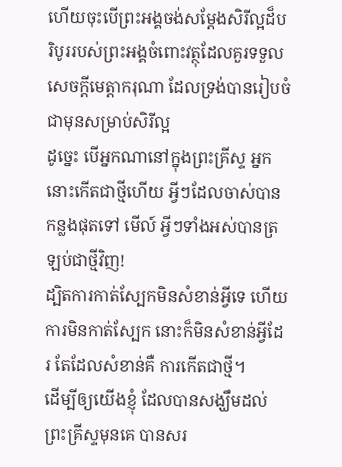ហើយចុះបើព្រះអង្គចង់សម្ដែងសិរីល្អដ៏បរិបូររបស់ព្រះអង្គចំពោះវត្ថុដែលគួរទទួលសេចក្តីមេត្តាករុណា ដែលទ្រង់បានរៀបចំជាមុនសម្រាប់សិរីល្អ
ដូច្នេះ បើអ្នកណានៅក្នុងព្រះគ្រីស្ទ អ្នកនោះកើតជាថ្មីហើយ អ្វីៗដែលចាស់បានកន្លងផុតទៅ មើល៍ អ្វីៗទាំងអស់បានត្រឡប់ជាថ្មីវិញ!
ដ្បិតការកាត់ស្បែកមិនសំខាន់អ្វីទេ ហើយការមិនកាត់ស្បែក នោះក៏មិនសំខាន់អ្វីដែរ តែដែលសំខាន់គឺ ការកើតជាថ្មី។
ដើម្បីឲ្យយើងខ្ញុំ ដែលបានសង្ឃឹមដល់ព្រះគ្រីស្ទមុនគេ បានសរ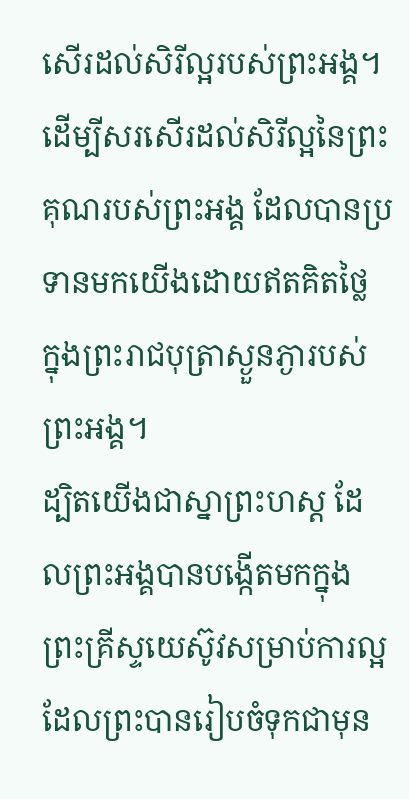សើរដល់សិរីល្អរបស់ព្រះអង្គ។
ដើម្បីសរសើរដល់សិរីល្អនៃព្រះគុណរបស់ព្រះអង្គ ដែលបានប្រទានមកយើងដោយឥតគិតថ្លៃ ក្នុងព្រះរាជបុត្រាស្ងួនភ្ងារបស់ព្រះអង្គ។
ដ្បិតយើងជាស្នាព្រះហស្ត ដែលព្រះអង្គបានបង្កើតមកក្នុងព្រះគ្រីស្ទយេស៊ូវសម្រាប់ការល្អ ដែលព្រះបានរៀបចំទុកជាមុន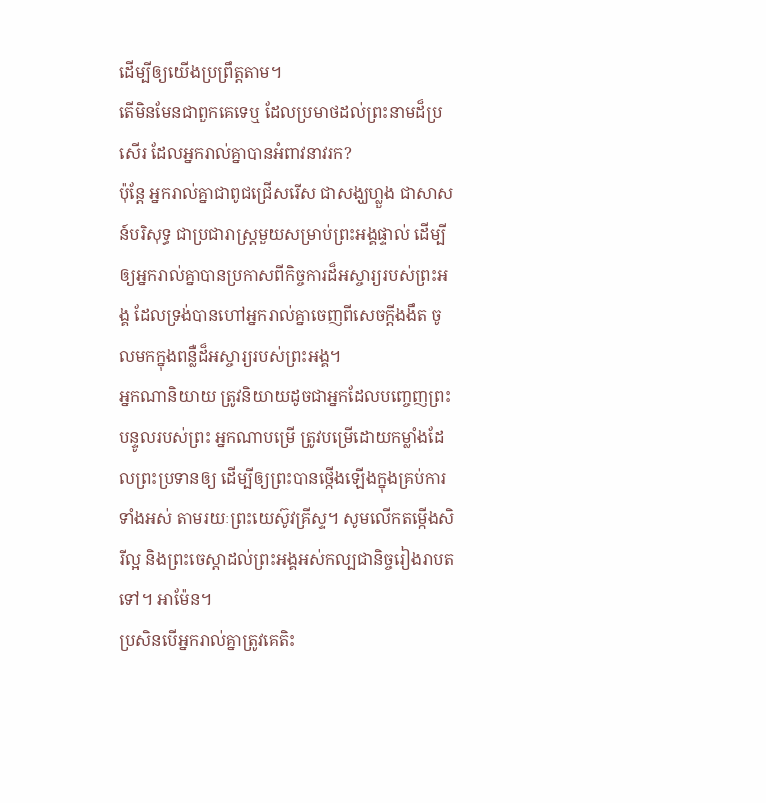ដើម្បីឲ្យយើងប្រព្រឹត្តតាម។
តើមិនមែនជាពួកគេទេឬ ដែលប្រមាថដល់ព្រះនាមដ៏ប្រសើរ ដែលអ្នករាល់គ្នាបានអំពាវនាវរក?
ប៉ុន្តែ អ្នករាល់គ្នាជាពូជជ្រើសរើស ជាសង្ឃហ្លួង ជាសាសន៍បរិសុទ្ធ ជាប្រជារាស្ត្រមួយសម្រាប់ព្រះអង្គផ្ទាល់ ដើម្បីឲ្យអ្នករាល់គ្នាបានប្រកាសពីកិច្ចការដ៏អស្ចារ្យរបស់ព្រះអង្គ ដែលទ្រង់បានហៅអ្នករាល់គ្នាចេញពីសេចក្តីងងឹត ចូលមកក្នុងពន្លឺដ៏អស្ចារ្យរបស់ព្រះអង្គ។
អ្នកណានិយាយ ត្រូវនិយាយដូចជាអ្នកដែលបញ្ចេញព្រះបន្ទូលរបស់ព្រះ អ្នកណាបម្រើ ត្រូវបម្រើដោយកម្លាំងដែលព្រះប្រទានឲ្យ ដើម្បីឲ្យព្រះបានថ្កើងឡើងក្នុងគ្រប់ការទាំងអស់ តាមរយៈព្រះយេស៊ូវគ្រីស្ទ។ សូមលើកតម្កើងសិរីល្អ និងព្រះចេស្តាដល់ព្រះអង្គអស់កល្បជានិច្ចរៀងរាបតទៅ។ អាម៉ែន។
ប្រសិនបើអ្នករាល់គ្នាត្រូវគេតិះ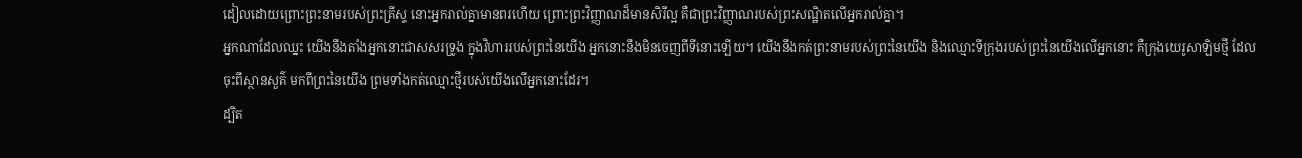ដៀលដោយព្រោះព្រះនាមរបស់ព្រះគ្រីស្ទ នោះអ្នករាល់គ្នាមានពរហើយ ព្រោះព្រះវិញ្ញាណដ៏មានសិរីល្អ គឺជាព្រះវិញ្ញាណរបស់ព្រះសណ្ឋិតលើអ្នករាល់គ្នា។
អ្នកណាដែលឈ្នះ យើងនឹងតាំងអ្នកនោះជាសសរទ្រូង ក្នុងវិហាររបស់ព្រះនៃយើង អ្នកនោះនឹងមិនចេញពីទីនោះឡើយ។ យើងនឹងកត់ព្រះនាមរបស់ព្រះនៃយើង និងឈ្មោះទីក្រុងរបស់ព្រះនៃយើងលើអ្នកនោះ គឺក្រុងយេរូសាឡិមថ្មី ដែលចុះពីស្ថានសួគ៌ មកពីព្រះនៃយើង ព្រមទាំងកត់ឈ្មោះថ្មីរបស់យើងលើអ្នកនោះដែរ។
ដ្បិត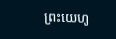ព្រះយេហូ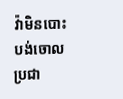វ៉ាមិនបោះបង់ចោលប្រជា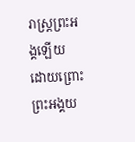រាស្ត្រព្រះអង្គឡើយ ដោយព្រោះព្រះអង្គយ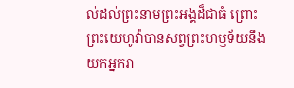ល់ដល់ព្រះនាមព្រះអង្គដ៏ជាធំ ព្រោះព្រះយេហូវ៉ាបានសព្វព្រះហឫទ័យនឹងយកអ្នករា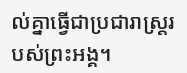ល់គ្នាធ្វើជាប្រជារាស្ត្ររបស់ព្រះអង្គ។